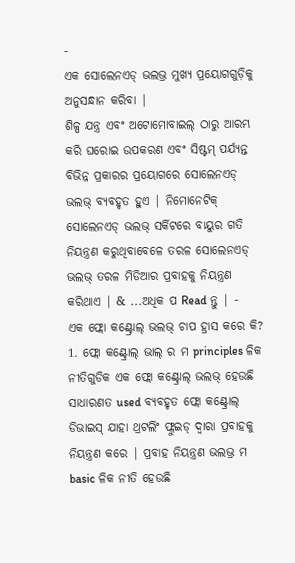-
ଏକ ସୋଲେନଏଡ୍ ଭଲଭ୍ର ମୁଖ୍ୟ ପ୍ରୟୋଗଗୁଡ଼ିକୁ ଅନୁସନ୍ଧାନ କରିବା |
ଶିଳ୍ପ ଯନ୍ତ୍ର ଏବଂ ଅଟୋମୋବାଇଲ୍ ଠାରୁ ଆରମ୍ଭ କରି ଘରୋଇ ଉପକରଣ ଏବଂ ସିଷ୍ଟମ୍ ପର୍ଯ୍ୟନ୍ତ ବିଭିନ୍ନ ପ୍ରକାରର ପ୍ରୟୋଗରେ ସୋଲେନଏଡ୍ ଭଲଭ୍ ବ୍ୟବହୃତ ହୁଏ | ନିମୋନେଟିକ୍ ସୋଲେନଏଡ୍ ଭଲଭ୍ ସର୍କିଟରେ ବାୟୁର ଗତି ନିୟନ୍ତ୍ରଣ କରୁଥିବାବେଳେ ତରଳ ସୋଲେନଏଡ୍ ଭଲଭ୍ ତରଳ ମିଡିଆର ପ୍ରବାହକୁ ନିୟନ୍ତ୍ରଣ କରିଥାଏ | & ...ଅଧିକ ପ Read ନ୍ତୁ | -
ଏକ ଫ୍ଲୋ କଣ୍ଟ୍ରୋଲ୍ ଭଲଭ୍ ଚାପ ହ୍ରାସ କରେ କି?
1. ଫ୍ଲୋ କଣ୍ଟ୍ରୋଲ୍ ଭାଲ୍ ର ମ principles ଳିକ ନୀତିଗୁଡିକ ଏକ ଫ୍ଲୋ କଣ୍ଟ୍ରୋଲ୍ ଭଲଭ୍ ହେଉଛି ସାଧାରଣତ used ବ୍ୟବହୃତ ଫ୍ଲୋ କଣ୍ଟ୍ରୋଲ୍ ଡିଭାଇସ୍ ଯାହା ଥ୍ରଟଲିଂ ଫ୍ଲୁଇଡ୍ ଦ୍ୱାରା ପ୍ରବାହକୁ ନିୟନ୍ତ୍ରଣ କରେ | ପ୍ରବାହ ନିୟନ୍ତ୍ରଣ ଭଲଭ୍ର ମ basic ଳିକ ନୀତି ହେଉଛି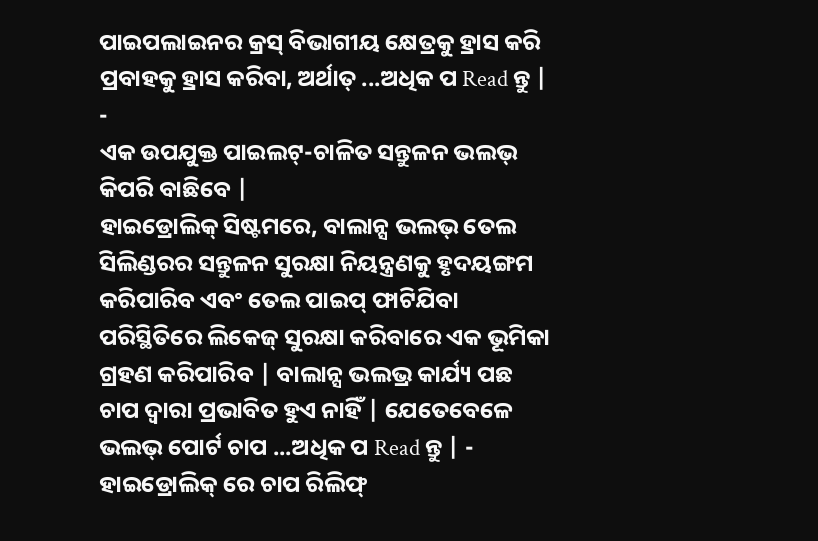ପାଇପଲାଇନର କ୍ରସ୍ ବିଭାଗୀୟ କ୍ଷେତ୍ରକୁ ହ୍ରାସ କରି ପ୍ରବାହକୁ ହ୍ରାସ କରିବା, ଅର୍ଥାତ୍ ...ଅଧିକ ପ Read ନ୍ତୁ | -
ଏକ ଉପଯୁକ୍ତ ପାଇଲଟ୍-ଚାଳିତ ସନ୍ତୁଳନ ଭଲଭ୍ କିପରି ବାଛିବେ |
ହାଇଡ୍ରୋଲିକ୍ ସିଷ୍ଟମରେ, ବାଲାନ୍ସ ଭଲଭ୍ ତେଲ ସିଲିଣ୍ଡରର ସନ୍ତୁଳନ ସୁରକ୍ଷା ନିୟନ୍ତ୍ରଣକୁ ହୃଦୟଙ୍ଗମ କରିପାରିବ ଏବଂ ତେଲ ପାଇପ୍ ଫାଟିଯିବା ପରିସ୍ଥିତିରେ ଲିକେଜ୍ ସୁରକ୍ଷା କରିବାରେ ଏକ ଭୂମିକା ଗ୍ରହଣ କରିପାରିବ | ବାଲାନ୍ସ ଭଲଭ୍ର କାର୍ଯ୍ୟ ପଛ ଚାପ ଦ୍ୱାରା ପ୍ରଭାବିତ ହୁଏ ନାହିଁ | ଯେତେବେଳେ ଭଲଭ୍ ପୋର୍ଟ ଚାପ ...ଅଧିକ ପ Read ନ୍ତୁ | -
ହାଇଡ୍ରୋଲିକ୍ ରେ ଚାପ ରିଲିଫ୍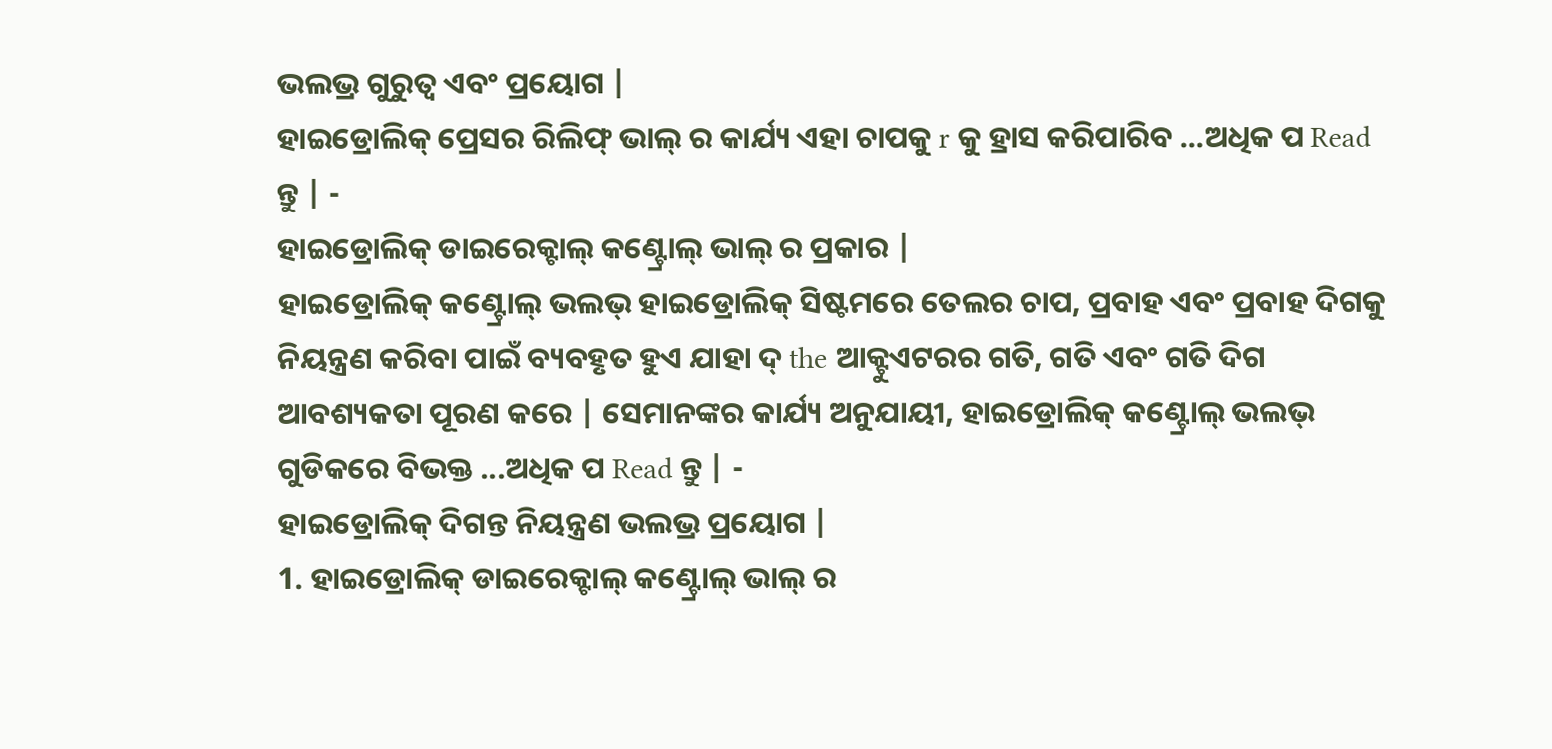ଭଲଭ୍ର ଗୁରୁତ୍ୱ ଏବଂ ପ୍ରୟୋଗ |
ହାଇଡ୍ରୋଲିକ୍ ପ୍ରେସର ରିଲିଫ୍ ଭାଲ୍ ର କାର୍ଯ୍ୟ ଏହା ଚାପକୁ r କୁ ହ୍ରାସ କରିପାରିବ ...ଅଧିକ ପ Read ନ୍ତୁ | -
ହାଇଡ୍ରୋଲିକ୍ ଡାଇରେକ୍ଟାଲ୍ କଣ୍ଟ୍ରୋଲ୍ ଭାଲ୍ ର ପ୍ରକାର |
ହାଇଡ୍ରୋଲିକ୍ କଣ୍ଟ୍ରୋଲ୍ ଭଲଭ୍ ହାଇଡ୍ରୋଲିକ୍ ସିଷ୍ଟମରେ ତେଲର ଚାପ, ପ୍ରବାହ ଏବଂ ପ୍ରବାହ ଦିଗକୁ ନିୟନ୍ତ୍ରଣ କରିବା ପାଇଁ ବ୍ୟବହୃତ ହୁଏ ଯାହା ଦ୍ the ଆକ୍ଟୁଏଟରର ଗତି, ଗତି ଏବଂ ଗତି ଦିଗ ଆବଶ୍ୟକତା ପୂରଣ କରେ | ସେମାନଙ୍କର କାର୍ଯ୍ୟ ଅନୁଯାୟୀ, ହାଇଡ୍ରୋଲିକ୍ କଣ୍ଟ୍ରୋଲ୍ ଭଲଭ୍ ଗୁଡିକରେ ବିଭକ୍ତ ...ଅଧିକ ପ Read ନ୍ତୁ | -
ହାଇଡ୍ରୋଲିକ୍ ଦିଗନ୍ତ ନିୟନ୍ତ୍ରଣ ଭଲଭ୍ର ପ୍ରୟୋଗ |
1. ହାଇଡ୍ରୋଲିକ୍ ଡାଇରେକ୍ଟାଲ୍ କଣ୍ଟ୍ରୋଲ୍ ଭାଲ୍ ର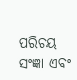ପରିଚୟ ସଂଜ୍ଞା ଏବଂ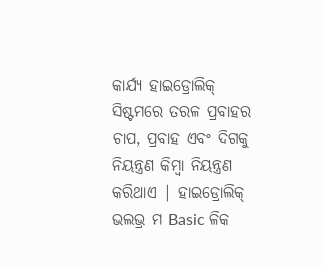କାର୍ଯ୍ୟ ହାଇଡ୍ରୋଲିକ୍ ସିଷ୍ଟମରେ ତରଳ ପ୍ରବାହର ଚାପ, ପ୍ରବାହ ଏବଂ ଦିଗକୁ ନିୟନ୍ତ୍ରଣ କିମ୍ବା ନିୟନ୍ତ୍ରଣ କରିଥାଏ | ହାଇଡ୍ରୋଲିକ୍ ଭଲଭ୍ର ମ Basic ଳିକ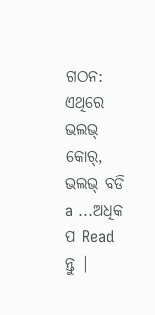ଗଠନ: ଏଥିରେ ଭଲଭ୍ କୋର୍, ଭଲଭ୍ ବଡି a ...ଅଧିକ ପ Read ନ୍ତୁ |